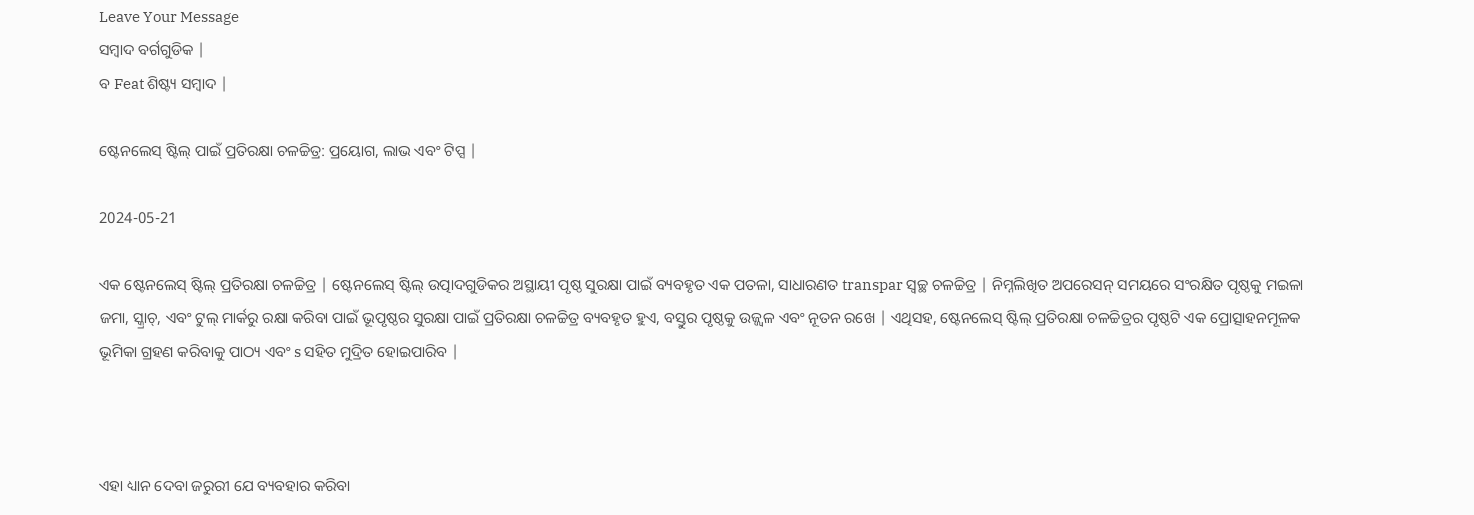Leave Your Message
ସମ୍ବାଦ ବର୍ଗଗୁଡିକ |
ବ Feat ଶିଷ୍ଟ୍ୟ ସମ୍ବାଦ |

ଷ୍ଟେନଲେସ୍ ଷ୍ଟିଲ୍ ପାଇଁ ପ୍ରତିରକ୍ଷା ଚଳଚ୍ଚିତ୍ର: ପ୍ରୟୋଗ, ଲାଭ ଏବଂ ଟିପ୍ସ |

2024-05-21

ଏକ ଷ୍ଟେନଲେସ୍ ଷ୍ଟିଲ୍ ପ୍ରତିରକ୍ଷା ଚଳଚ୍ଚିତ୍ର | ଷ୍ଟେନଲେସ୍ ଷ୍ଟିଲ୍ ଉତ୍ପାଦଗୁଡିକର ଅସ୍ଥାୟୀ ପୃଷ୍ଠ ସୁରକ୍ଷା ପାଇଁ ବ୍ୟବହୃତ ଏକ ପତଳା, ସାଧାରଣତ transpar ସ୍ୱଚ୍ଛ ଚଳଚ୍ଚିତ୍ର | ନିମ୍ନଲିଖିତ ଅପରେସନ୍ ସମୟରେ ସଂରକ୍ଷିତ ପୃଷ୍ଠକୁ ମଇଳା ଜମା, ସ୍କ୍ରାଚ୍, ଏବଂ ଟୁଲ୍ ମାର୍କରୁ ରକ୍ଷା କରିବା ପାଇଁ ଭୂପୃଷ୍ଠର ସୁରକ୍ଷା ପାଇଁ ପ୍ରତିରକ୍ଷା ଚଳଚ୍ଚିତ୍ର ବ୍ୟବହୃତ ହୁଏ, ବସ୍ତୁର ପୃଷ୍ଠକୁ ଉଜ୍ଜ୍ୱଳ ଏବଂ ନୂତନ ରଖେ | ଏଥିସହ, ଷ୍ଟେନଲେସ୍ ଷ୍ଟିଲ୍ ପ୍ରତିରକ୍ଷା ଚଳଚ୍ଚିତ୍ରର ପୃଷ୍ଠଟି ଏକ ପ୍ରୋତ୍ସାହନମୂଳକ ଭୂମିକା ଗ୍ରହଣ କରିବାକୁ ପାଠ୍ୟ ଏବଂ s ସହିତ ମୁଦ୍ରିତ ହୋଇପାରିବ |



ଏହା ଧ୍ୟାନ ଦେବା ଜରୁରୀ ଯେ ବ୍ୟବହାର କରିବା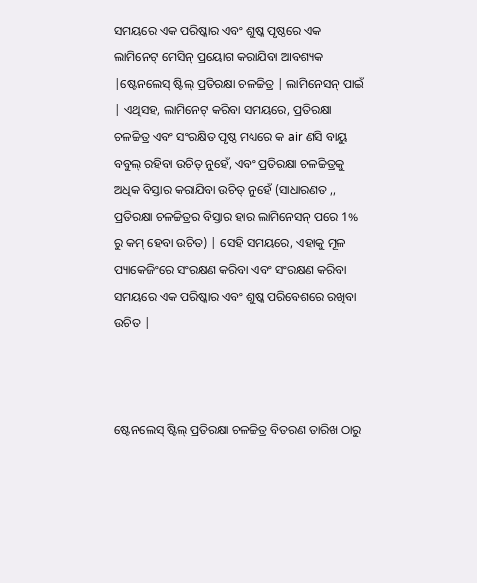ସମୟରେ ଏକ ପରିଷ୍କାର ଏବଂ ଶୁଷ୍କ ପୃଷ୍ଠରେ ଏକ ଲାମିନେଟ୍ ମେସିନ୍ ପ୍ରୟୋଗ କରାଯିବା ଆବଶ୍ୟକ |ଷ୍ଟେନଲେସ୍ ଷ୍ଟିଲ୍ ପ୍ରତିରକ୍ଷା ଚଳଚ୍ଚିତ୍ର | ଲାମିନେସନ୍ ପାଇଁ | ଏଥିସହ, ଲାମିନେଟ୍ କରିବା ସମୟରେ, ପ୍ରତିରକ୍ଷା ଚଳଚ୍ଚିତ୍ର ଏବଂ ସଂରକ୍ଷିତ ପୃଷ୍ଠ ମଧ୍ୟରେ କ air ଣସି ବାୟୁ ବବୁଲ୍ ରହିବା ଉଚିତ୍ ନୁହେଁ, ଏବଂ ପ୍ରତିରକ୍ଷା ଚଳଚ୍ଚିତ୍ରକୁ ଅଧିକ ବିସ୍ତାର କରାଯିବା ଉଚିତ୍ ନୁହେଁ (ସାଧାରଣତ ,, ପ୍ରତିରକ୍ଷା ଚଳଚ୍ଚିତ୍ରର ବିସ୍ତାର ହାର ଲାମିନେସନ୍ ପରେ 1% ରୁ କମ୍ ହେବା ଉଚିତ) | ସେହି ସମୟରେ, ଏହାକୁ ମୂଳ ପ୍ୟାକେଜିଂରେ ସଂରକ୍ଷଣ କରିବା ଏବଂ ସଂରକ୍ଷଣ କରିବା ସମୟରେ ଏକ ପରିଷ୍କାର ଏବଂ ଶୁଷ୍କ ପରିବେଶରେ ରଖିବା ଉଚିତ |



ଷ୍ଟେନଲେସ୍ ଷ୍ଟିଲ୍ ପ୍ରତିରକ୍ଷା ଚଳଚ୍ଚିତ୍ର ବିତରଣ ତାରିଖ ଠାରୁ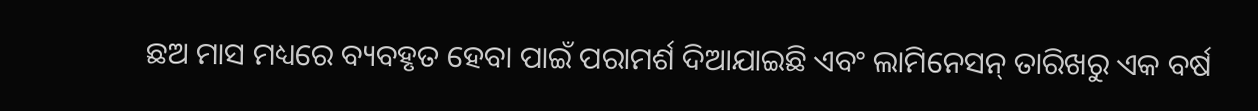ଛଅ ମାସ ମଧ୍ୟରେ ବ୍ୟବହୃତ ହେବା ପାଇଁ ପରାମର୍ଶ ଦିଆଯାଇଛି ଏବଂ ଲାମିନେସନ୍ ତାରିଖରୁ ଏକ ବର୍ଷ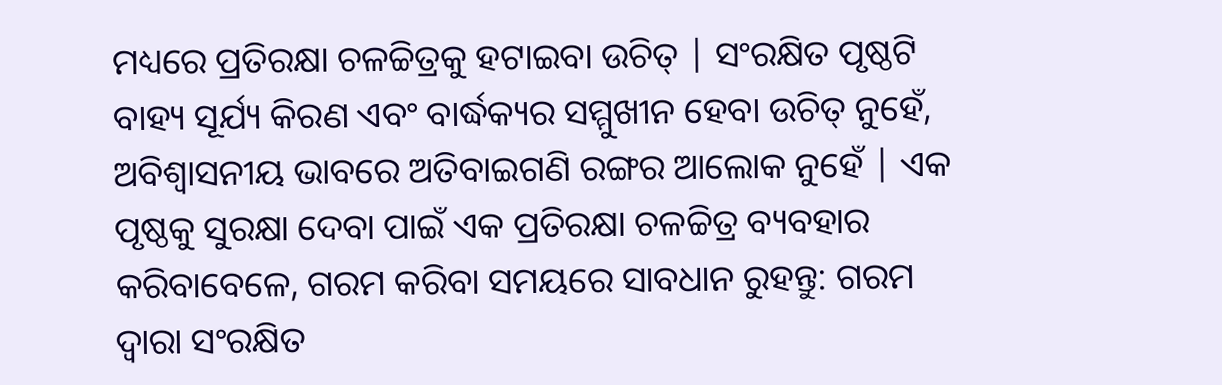ମଧ୍ୟରେ ପ୍ରତିରକ୍ଷା ଚଳଚ୍ଚିତ୍ରକୁ ହଟାଇବା ଉଚିତ୍ | ସଂରକ୍ଷିତ ପୃଷ୍ଠଟି ବାହ୍ୟ ସୂର୍ଯ୍ୟ କିରଣ ଏବଂ ବାର୍ଦ୍ଧକ୍ୟର ସମ୍ମୁଖୀନ ହେବା ଉଚିତ୍ ନୁହେଁ, ଅବିଶ୍ୱାସନୀୟ ଭାବରେ ଅତିବାଇଗଣି ରଙ୍ଗର ଆଲୋକ ନୁହେଁ | ଏକ ପୃଷ୍ଠକୁ ସୁରକ୍ଷା ଦେବା ପାଇଁ ଏକ ପ୍ରତିରକ୍ଷା ଚଳଚ୍ଚିତ୍ର ବ୍ୟବହାର କରିବାବେଳେ, ଗରମ କରିବା ସମୟରେ ସାବଧାନ ରୁହନ୍ତୁ: ଗରମ ଦ୍ୱାରା ସଂରକ୍ଷିତ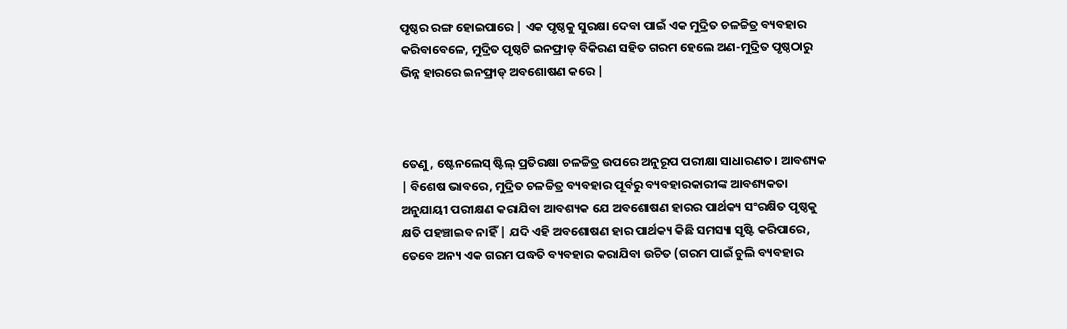ପୃଷ୍ଠର ରଙ୍ଗ ହୋଇପାରେ | ଏକ ପୃଷ୍ଠକୁ ସୁରକ୍ଷା ଦେବା ପାଇଁ ଏକ ମୁଦ୍ରିତ ଚଳଚ୍ଚିତ୍ର ବ୍ୟବହାର କରିବାବେଳେ, ମୁଦ୍ରିତ ପୃଷ୍ଠଟି ଇନଫ୍ରାଡ୍ ବିକିରଣ ସହିତ ଗରମ ହେଲେ ଅଣ-ମୁଦ୍ରିତ ପୃଷ୍ଠଠାରୁ ଭିନ୍ନ ହାରରେ ଇନଫ୍ରାଡ୍ ଅବଶୋଷଣ କରେ |



ତେଣୁ, ଷ୍ଟେନଲେସ୍ ଷ୍ଟିଲ୍ ପ୍ରତିରକ୍ଷା ଚଳଚ୍ଚିତ୍ର ଉପରେ ଅନୁରୂପ ପରୀକ୍ଷା ସାଧାରଣତ। ଆବଶ୍ୟକ | ବିଶେଷ ଭାବରେ, ମୁଦ୍ରିତ ଚଳଚ୍ଚିତ୍ର ବ୍ୟବହାର ପୂର୍ବରୁ ବ୍ୟବହାରକାରୀଙ୍କ ଆବଶ୍ୟକତା ଅନୁଯାୟୀ ପରୀକ୍ଷଣ କରାଯିବା ଆବଶ୍ୟକ ଯେ ଅବଶୋଷଣ ହାରର ପାର୍ଥକ୍ୟ ସଂରକ୍ଷିତ ପୃଷ୍ଠକୁ କ୍ଷତି ପହଞ୍ଚାଇବ ନାହିଁ | ଯଦି ଏହି ଅବଶୋଷଣ ହାର ପାର୍ଥକ୍ୟ କିଛି ସମସ୍ୟା ସୃଷ୍ଟି କରିପାରେ, ତେବେ ଅନ୍ୟ ଏକ ଗରମ ପଦ୍ଧତି ବ୍ୟବହାର କରାଯିବା ଉଚିତ (ଗରମ ପାଇଁ ଚୁଲି ବ୍ୟବହାର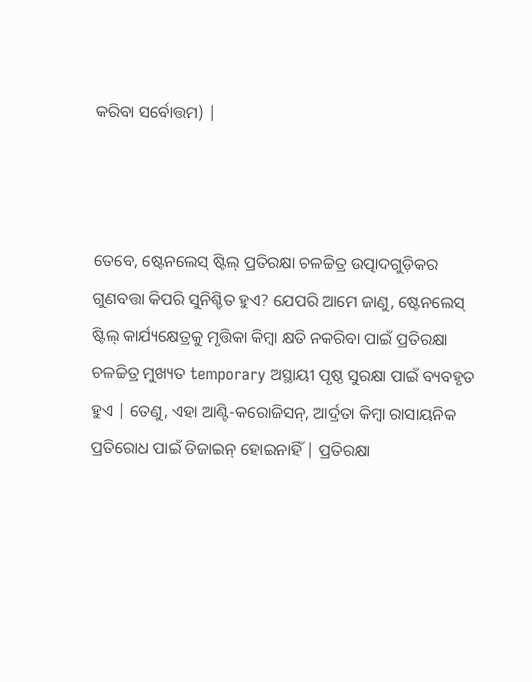କରିବା ସର୍ବୋତ୍ତମ) |



ତେବେ, ଷ୍ଟେନଲେସ୍ ଷ୍ଟିଲ୍ ପ୍ରତିରକ୍ଷା ଚଳଚ୍ଚିତ୍ର ଉତ୍ପାଦଗୁଡ଼ିକର ଗୁଣବତ୍ତା କିପରି ସୁନିଶ୍ଚିତ ହୁଏ? ଯେପରି ଆମେ ଜାଣୁ, ଷ୍ଟେନଲେସ୍ ଷ୍ଟିଲ୍ କାର୍ଯ୍ୟକ୍ଷେତ୍ରକୁ ମୃତ୍ତିକା କିମ୍ବା କ୍ଷତି ନକରିବା ପାଇଁ ପ୍ରତିରକ୍ଷା ଚଳଚ୍ଚିତ୍ର ମୁଖ୍ୟତ temporary ଅସ୍ଥାୟୀ ପୃଷ୍ଠ ସୁରକ୍ଷା ପାଇଁ ବ୍ୟବହୃତ ହୁଏ | ତେଣୁ, ଏହା ଆଣ୍ଟି-କରୋଜିସନ୍, ଆର୍ଦ୍ରତା କିମ୍ବା ରାସାୟନିକ ପ୍ରତିରୋଧ ପାଇଁ ଡିଜାଇନ୍ ହୋଇନାହିଁ | ପ୍ରତିରକ୍ଷା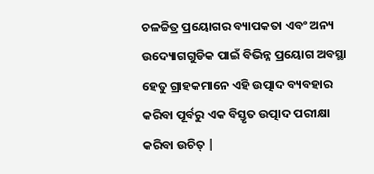ଚଳଚ୍ଚିତ୍ର ପ୍ରୟୋଗର ବ୍ୟାପକତା ଏବଂ ଅନ୍ୟ ଉଦ୍ୟୋଗଗୁଡିକ ପାଇଁ ବିଭିନ୍ନ ପ୍ରୟୋଗ ଅବସ୍ଥା ହେତୁ ଗ୍ରାହକମାନେ ଏହି ଉତ୍ପାଦ ବ୍ୟବହାର କରିବା ପୂର୍ବରୁ ଏକ ବିସ୍ତୃତ ଉତ୍ପାଦ ପରୀକ୍ଷା କରିବା ଉଚିତ୍ |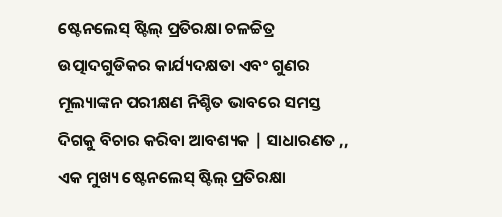ଷ୍ଟେନଲେସ୍ ଷ୍ଟିଲ୍ ପ୍ରତିରକ୍ଷା ଚଳଚ୍ଚିତ୍ର ଉତ୍ପାଦଗୁଡିକର କାର୍ଯ୍ୟଦକ୍ଷତା ଏବଂ ଗୁଣର ମୂଲ୍ୟାଙ୍କନ ପରୀକ୍ଷଣ ନିଶ୍ଚିତ ଭାବରେ ସମସ୍ତ ଦିଗକୁ ବିଚାର କରିବା ଆବଶ୍ୟକ | ସାଧାରଣତ ,, ଏକ ମୁଖ୍ୟ ଷ୍ଟେନଲେସ୍ ଷ୍ଟିଲ୍ ପ୍ରତିରକ୍ଷା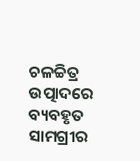ଚଳଚ୍ଚିତ୍ର ଉତ୍ପାଦରେ ବ୍ୟବହୃତ ସାମଗ୍ରୀର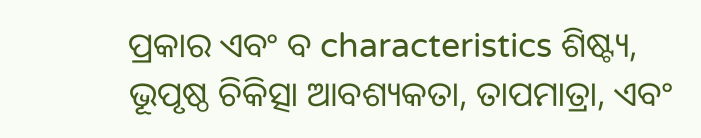ପ୍ରକାର ଏବଂ ବ characteristics ଶିଷ୍ଟ୍ୟ, ଭୂପୃଷ୍ଠ ଚିକିତ୍ସା ଆବଶ୍ୟକତା, ତାପମାତ୍ରା, ଏବଂ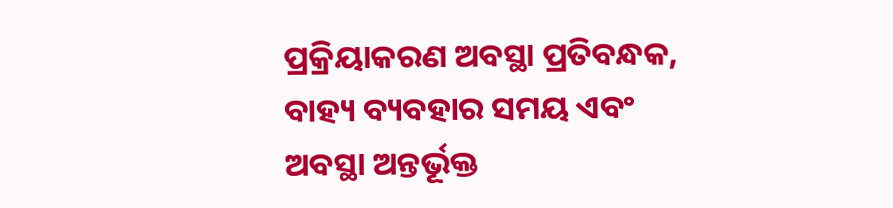ପ୍ରକ୍ରିୟାକରଣ ଅବସ୍ଥା ପ୍ରତିବନ୍ଧକ, ବାହ୍ୟ ବ୍ୟବହାର ସମୟ ଏବଂ ଅବସ୍ଥା ଅନ୍ତର୍ଭୂକ୍ତ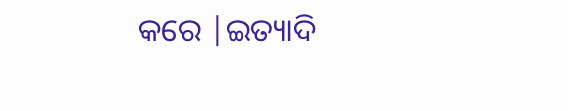କରେ |ଇତ୍ୟାଦି